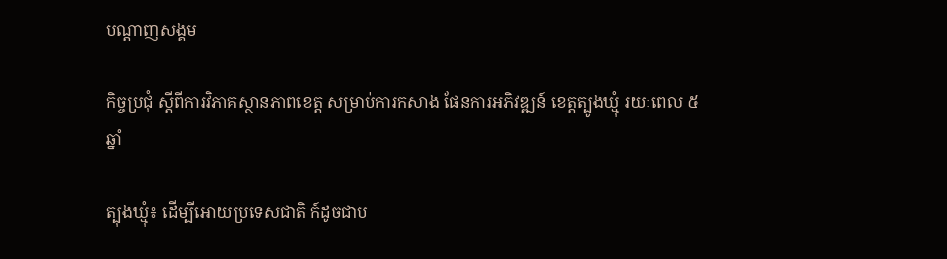បណ្តាញសង្គម

កិច្ចប្រជំុ ស្តីពីការវិភាគស្ថានភាពខេត្ត សម្រាប់ការកសាង ផែនការអភិវឌ្ឍន៍ ខេត្តត្បូងឃ្មុំ រយៈពេល ៥ឆ្នាំ

ត្បុងឃ្មុំ៖ ដេីម្បីអោយប្រទេសជាតិ ក៍ដូចជាប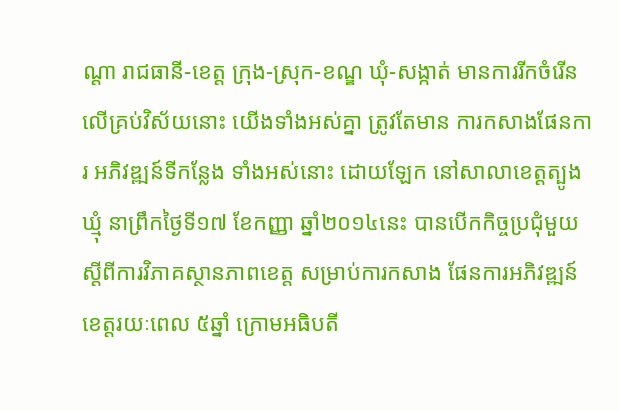ណ្តា រាជធានី-ខេត្ត ក្រុង-ស្រុក-ខណ្ឌ ឃំុ-សង្កាត់ មានការរីកចំរេីន លេីគ្រប់វិស័យនោះ យើងទាំងអស់គ្នា ត្រូវតែមាន ការកសាងផែនការ អភិវឌ្ឍន៍ទីកន្លែង ទាំងអស់នោះ ដោយឡែក នៅសាលាខេត្តត្បូងឃ្មុំ នាព្រឹកថ្ងៃទី១៧ ខែកញ្ញា ឆ្នាំ២០១៤នេះ បានបេីកកិច្ចប្រជំុមួយ ស្តីពីការវិភាគស្ថានភាពខេត្ត សម្រាប់ការកសាង ផែនការអភិវឌ្ឍន៍ ខេត្តរយៈពេល ៥ឆ្នាំ ក្រោមអធិបតី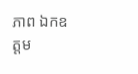ភាព ឯកឧត្តម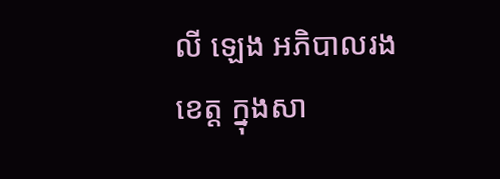លី ឡេង អភិបាលរងខេត្ត ក្នុងសា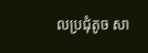លប្រជុំតូច សា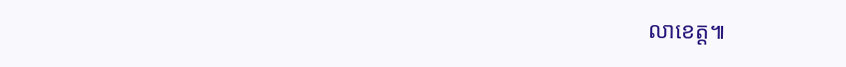លាខេត្ត៕